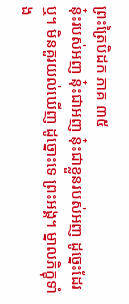ព្រះត្រៃបិដក ភាគ ៣៥
នុ៎ះរបស់អញ នុ៎ះជាអញ នុ៎ះជាខ្លួនរបស់អញ ដូច្នេះដែរឬ។ មិនគួរយល់ឃើញ ដូច្នោះទេ ព្រះអង្គ។ ម្នាលភិក្ខុទាំង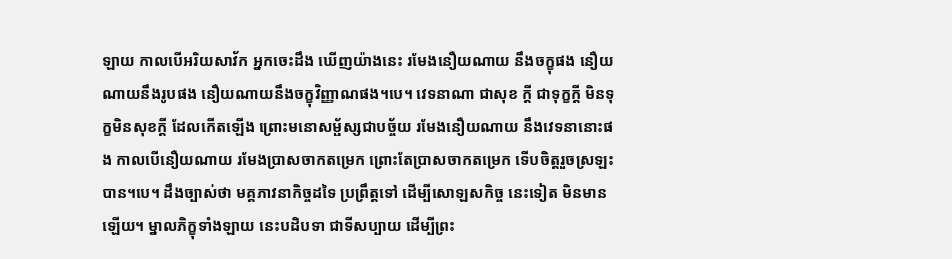ឡាយ កាលបើអរិយសាវ័ក អ្នកចេះដឹង ឃើញយ៉ាងនេះ រមែងនឿយណាយ នឹងចក្ខុផង នឿយណាយនឹងរូបផង នឿយណាយនឹងចក្ខុវិញ្ញាណផង។បេ។ វេទនាណា ជាសុខ ក្តី ជាទុក្ខក្តី មិនទុក្ខមិនសុខក្តី ដែលកើតឡើង ព្រោះមនោសម្ផ័ស្សជាបច្ច័យ រមែងនឿយណាយ នឹងវេទនានោះផង កាលបើនឿយណាយ រមែងប្រាសចាកតម្រេក ព្រោះតែប្រាសចាកតម្រេក ទើបចិត្តរួចស្រឡះបាន។បេ។ ដឹងច្បាស់ថា មគ្គភាវនាកិច្ចដទៃ ប្រព្រឹត្តទៅ ដើម្បីសោឡសកិច្ច នេះទៀត មិនមានឡើយ។ ម្នាលភិក្ខុទាំងឡាយ នេះបដិបទា ជាទីសប្បាយ ដើម្បីព្រះ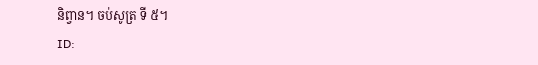និព្វាន។ ចប់សូត្រ ទី ៥។
ID: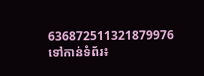636872511321879976
ទៅកាន់ទំព័រ៖